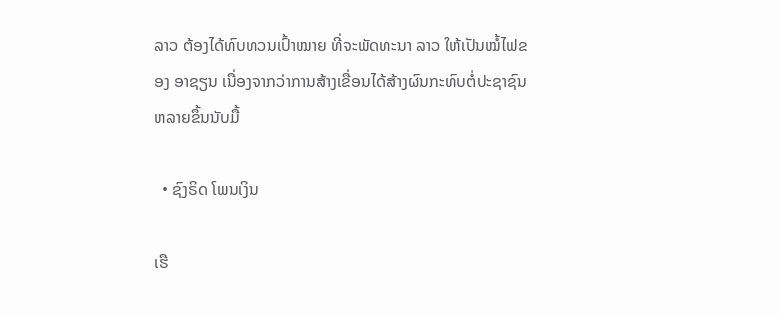ລາວ ຕ້ອງໄດ້ທົບທວນເປົ້າໝາຍ ທີ່ຈະພັດທະນາ ລາວ ໃຫ້ເປັນໝໍ້ໄຟຂອງ ອາຊຽນ ເນື່ອງຈາກວ່າການສ້າງເຂື່ອນໄດ້ສ້າງຜົນກະທົບຕໍ່ປະຊາຊົນຫລາຍຂຶ້ນນັບມື້

  • ຊົງຣິດ ໂພນເງິນ

ເຮື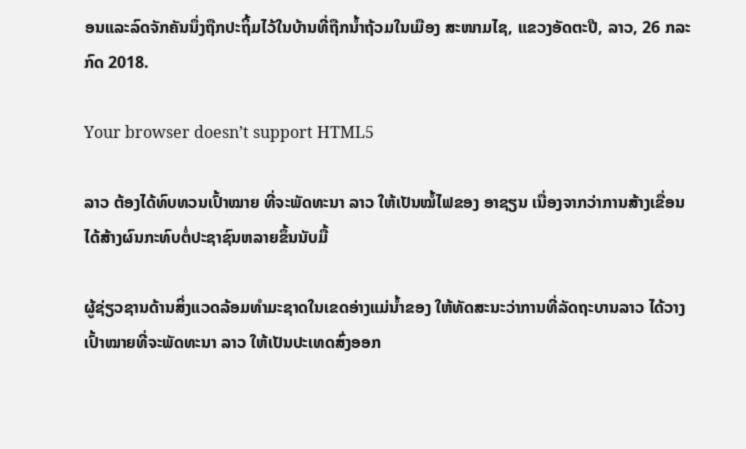ອນແລະລົດຈັກຄັນນຶ່ງຖືກປະຖິ້ມໄວ້ໃນບ້ານທີ່ຖືກນ້ຳຖ້ວມໃນເມືອງ ສະໜາມໄຊ, ແຂວງອັດຕະປື, ລາວ, 26 ກລະກົດ 2018.

Your browser doesn’t support HTML5

ລາວ ຕ້ອງໄດ້ທົບທວນເປົ້າໝາຍ ທີ່ຈະພັດທະນາ ລາວ ໃຫ້ເປັນໝໍ້ໄຟຂອງ ອາຊຽນ ເນື່ອງຈາກວ່າການສ້າງເຂື່ອນໄດ້ສ້າງຜົນກະທົບຕໍ່ປະຊາຊົນຫລາຍຂຶ້ນນັບມື້

ຜູ້ຊ່ຽວຊານດ້ານສິ່ງແວດລ້ອມທໍາມະຊາດໃນເຂດອ່າງແມ່ນໍ້າຂອງ ໃຫ້ທັດສະນະວ່າການທີ່ລັດຖະບານລາວ ໄດ້ວາງເປົ້າໝາຍທີ່ຈະພັດທະນາ ລາວ ໃຫ້ເປັນປະເທດສົ່ງອອກ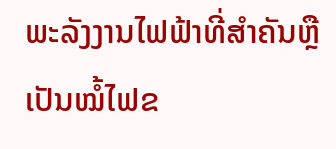ພະລັງງານໄຟຟ້າທີ່ສຳຄັນຫຼື ເປັນໝໍ້ໄຟຂ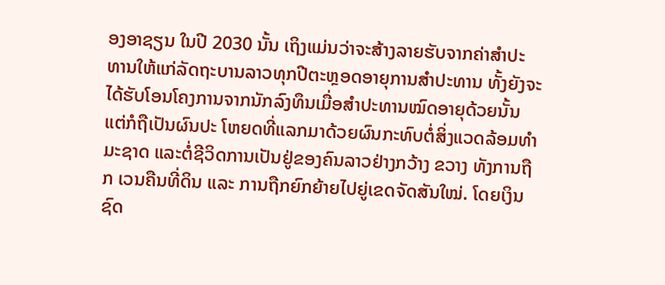ອງອາຊຽນ ໃນປີ 2030 ນັ້ນ ເຖິງແມ່ນວ່າຈະສ້າງລາຍຮັບຈາກຄ່າສໍາປະທານໃຫ້ແກ່ລັດຖະບານລາວທຸກປີຕະຫຼອດອາຍຸການສໍາປະທານ ທັ້ງຍັງຈະໄດ້ຮັບໂອນໂຄງການຈາກນັກລົງທຶນເມື່ອສຳປະທານໝົດອາຍຸດ້ວຍນັ້ນ ແຕ່ກໍຖືເປັນຜົນປະ ໂຫຍດທີ່ແລກມາດ້ວຍຜົນກະທົບຕໍ່ສິ່ງແວດລ້ອມທຳມະຊາດ ແລະຕໍ່ຊີວິດການເປັນຢູ່ຂອງຄົນລາວຢ່າງກວ້າງ ຂວາງ ທັງການຖືກ ເວນຄືນທີ່ດິນ ແລະ ການຖືກຍົກຍ້າຍໄປຍູ່ເຂດຈັດສັນໃໝ່. ໂດຍເງິນຊົດ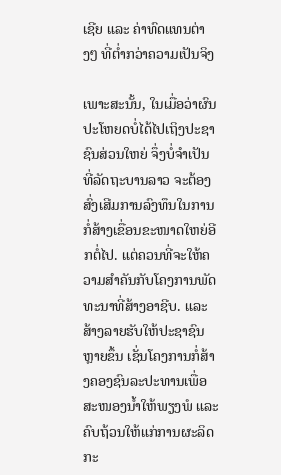ເຊີຍ ແລະ ຄ່າທົດແທນຕ່າງໆ ທີ່ຕໍ່າກວ່າຄວາມເປັນຈິງ

ເພາະສະນັ້ນ, ໃນເມື່ອວ່າຜົນປະໂຫຍດບໍ່ໄດ້ໄປເຖິງປະຊາຊົນສ່ວນໃຫຍ່ ຈຶ່ງບໍ່ຈຳເປັນ ທີ່ລັດຖະບານລາວ ຈະຕ້ອງສົ່ງເສີມການລົງທຶນໃນການກໍ່ສ້າງເຂື່ອນຂະໜາດໃຫຍ່ອີກຕໍ່ໄປ. ແຕ່ຄວນທີ່ຈະໃຫ້ຄວາມສຳຄັນກັບໂຄງການພັດທະນາທີ່ສ້າງອາຊີບ. ແລະສ້າງລາຍຮັບໃຫ້ປະຊາຊົນຫຼາຍຂຶ້ນ ເຊັ່ນໂຄງການກໍ່ສ້າງຄອງຊົນລະປະທານເພື່ອສະໜອງນ້ຳໃຫ້ພຽງພໍ ແລະ ຄົບຖ້ວນໃຫ້ແກ່ການຜະລິດກະ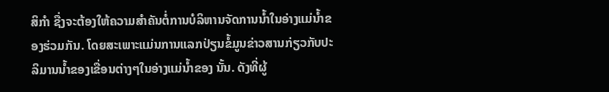ສິກຳ ຊື່ງຈະຕ້ອງໃຫ້ຄວາມສຳຄັນຕໍ່ການບໍລິຫານຈັດການນ້ຳໃນອ່າງແມ່ນ້ຳຂອງຮ່ວມກັນ. ໂດຍສະເພາະແມ່ນການແລກປ່ຽນຂໍ້ມູນຂ່າວສານກ່ຽວກັບປະລິມານນໍ້າຂອງເຂື່ອນຕ່າງໆໃນອ່າງແມ່ນໍ້າຂອງ ນັ້ນ. ດັງທີ່ຜູ້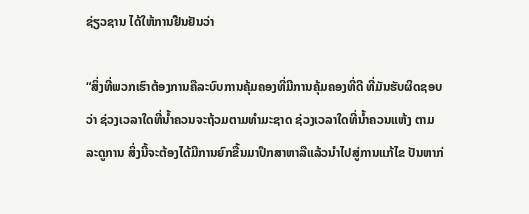ຊ່ຽວຊານ ໄດ້ໃຫ້ການຢືນຢັນວ່າ

“ສິ່ງທີ່ພວກເຮົາຕ້ອງການຄືລະບົບການຄຸ້ມຄອງທີ່ມີການຄຸ້ມຄອງທີ່ດີ ທີ່ມັນຮັບຜິດຊອບ ວ່າ ຊ່ວງເວລາໃດທີ່ນ້ຳຄວນຈະຖ້ວມຕາມທໍາມະຊາດ ຊ່ວງເວລາໃດທີ່ນໍ້າຄວນແຫ້ງ ຕາມລະດູການ ສິ່ງນີ້ຈະຕ້ອງໄດ້ມີການຍົກຂື້ນມາປຶກສາຫາລືແລ້ວນຳໄປສູ່ການແກ້ໄຂ ປັນຫາກ່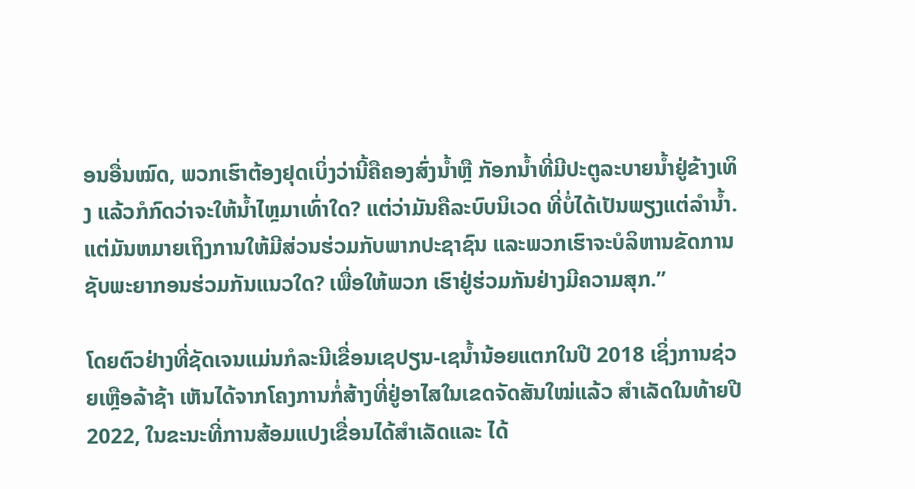ອນອື່ນໝົດ, ພວກເຮົາຕ້ອງຢຸດເບິ່ງວ່ານີ້ຄືຄອງສົ່ງນ້ຳຫຼື ກັອກນ້ຳທີ່ມີປະຕູລະບາຍນ້ຳຢູ່ຂ້າງເທິງ ແລ້ວກໍກົດວ່າຈະໃຫ້ນ້ຳໄຫຼມາເທົ່າໃດ? ແຕ່ວ່າມັນຄືລະບົບນິເວດ ທີ່ບໍ່ໄດ້ເປັນພຽງແຕ່ລຳນ້ຳ. ແຕ່ມັນຫມາຍເຖິງການໃຫ້ມີສ່ວນຮ່ວມກັບພາກປະຊາຊົນ ແລະພວກເຮົາຈະບໍລິຫານຂັດການຊັບພະຍາກອນຮ່ວມກັນແນວໃດ? ເພື່ອໃຫ້ພວກ ເຮົາຢູ່ຮ່ວມກັນຢ່າງມີຄວາມສຸກ.”

ໂດຍຕົວຢ່າງທີ່ຊັດເຈນແມ່ນກໍລະນີເຂື່ອນເຊປຽນ-ເຊນໍ້ານ້ອຍແຕກໃນປີ 2018 ເຊິ່ງການຊ່ວຍເຫຼືອລ້າຊ້າ ເຫັນໄດ້ຈາກໂຄງການກໍ່ສ້າງທີ່ຢູ່ອາໄສໃນເຂດຈັດສັນໃໝ່ແລ້ວ ສຳເລັດໃນທ້າຍປີ 2022, ໃນຂະນະທີ່ການສ້ອມແປງເຂື່ອນໄດ້ສຳເລັດແລະ ໄດ້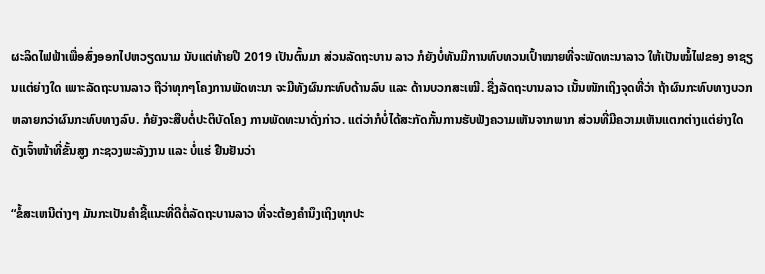ຜະລິດໄຟຟ້າເພື່ອສົ່ງອອກໄປຫວຽດນາມ ນັບແຕ່ທ້າຍປີ 2019 ເປັນຕົ້ນມາ ສ່ວນລັດຖະບານ ລາວ ກໍຍັງບໍ່ທັນມີການທົບທວນເປົ້າໝາຍທີ່ຈະພັດທະນາລາວ ໃຫ້ເປັນໝໍ້ໄຟຂອງ ອາຊຽນແຕ່ຍ່າງໃດ ເພາະລັດຖະບານລາວ ຖືວ່າທຸກໆໂຄງການພັດທະນາ ຈະມີທັງຜົນກະທົບດ້ານລົບ ແລະ ດ້ານບວກສະເໝີ. ຊື່ງລັດຖະບານລາວ ເນັ້ນໜັກເຖິງຈຸດທີ່ວ່າ ຖ້າຜົນກະທົບທາງບວກຫລາຍກວ່າຜົນກະທົບທາງລົບ. ກໍຍັງຈະສືບຕໍ່ປະຕິບັດໂຄງ ການພັດທະນາດັ່ງກ່າວ. ແຕ່ວ່າກໍບໍ່ໄດ້ສະກັດກັ້ນການຮັບຟັງຄວາມເຫັນຈາກພາກ ສ່ວນທີ່ມີຄວາມເຫັນແຕກຕ່າງແຕ່ຍ່າງໃດ ດັງເຈົ້າໜ້າທີ່ຂັ້ນສູງ ກະຊວງພະລັງງານ ແລະ ບໍ່ແຮ່ ຢືນຢັນວ່າ

“ຂໍ້ສະເຫນີຕ່າງໆ ມັນກະເປັນຄໍາຊີ້ແນະທີ່ດີຕໍ່ລັດຖະບານລາວ ທີ່ຈະຕ້ອງຄໍານຶງເຖິງທຸກປະ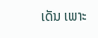ເດັນ ເພາະ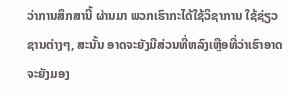ວ່າການສຶກສານີ້ ຜ່ານມາ ພວກເຮົາກະໄດ້ໃຊ້ວິຊາການ ໃຊ້ຊ່ຽວຊານຕ່າງໆ, ສະນັ້ນ ອາດຈະຍັງມີສ່ວນທີ່ຫລົງເຫຼືອທີ່ວ່າເຮົາອາດຈະຍັງມອງ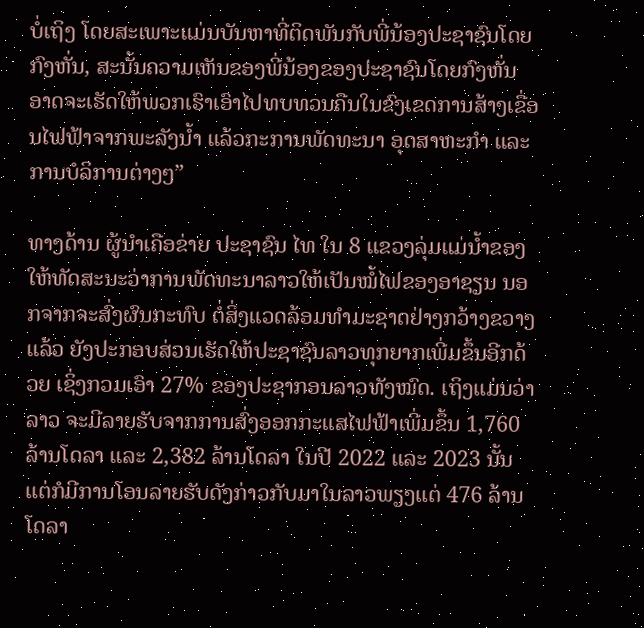ບໍ່ເຖິງ ໂດຍສະເພາະແມ່ນບັນຫາທີ່ຕິດພັນກັບພີ່ນ້ອງປະຊາຊົນໂດຍກົງຫັ່ນ, ສະນັ້ນຄວາມເຫັນຂອງພີ່ນ້ອງຂອງປະຊາຊົນໂດຍກົງຫັ່ນ ອາດຈະເຮັດໃຫ້ພວກເຮົາເອົາໄປທບທວນຄືນໃນຂົງເຂດການສ້າງເຂື່ອນໄຟຟ້າຈາກພະລັງນ້ຳ ແລ້ວກະການພັດທະນາ ອຸດສາຫະກຳ ແລະການບໍລິການຕ່າງໆ”

ທາງດ້ານ ຜູ້ນໍາເຄືອຂ່າຍ ປະຊາຊົນ ໄທ ໃນ 8 ແຂວງລຸ່ມແມ່ນໍ້າຂອງ ໃຫ້ທັດສະນະວ່າການພັດທະນາລາວໃຫ້ເປັນໝໍ້ໄຟຂອງອາຊຽນ ນອກຈາກຈະສົ່ງຜົນກະທົບ ຕໍ່ສິ່ງແວດລ້ອມທຳມະຊາດຢ່າງກວ້າງຂວາງແລ້ວ ຍັງປະກອບສ່ວນເຮັດໃຫ້ປະຊາຊົນລາວທຸກຍາກເພີ່ມຂຶ້ນອີກດ້ວຍ ເຊິ່ງກວມເອົາ 27% ຂອງປະຊາກອນລາວທັງໝົດ. ເຖິງແມ່ນວ່າລາວ ຈະມີລາຍຮັບຈາກການສົ່ງອອກກະແສໄຟຟ້າເພີ່ມຂຶ້ນ 1,760 ລ້ານໂດລາ ແລະ 2,382 ລ້ານໂດລາ ໃນປີ 2022 ແລະ 2023 ນັ້ນ ແຕ່ກໍມີການໂອນລາຍຮັບດັງກ່າວກັບມາໃນລາວພຽງແຕ່ 476 ລ້ານໂດລາ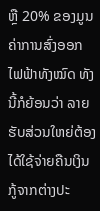ຫຼື 20% ຂອງມູນຄ່າການສົ່ງອອກ ໄຟຟ້າທັງໝົດ ທັງນີ້ກໍຍ້ອນວ່າ ລາຍຮັບສ່ວນໃຫຍ່ຕ້ອງໄດ້ໃຊ້ຈ່າຍຄືນເງິນກູ້ຈາກຕ່າງປະ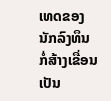ເທດຂອງນັກລົງທຶນກໍ່ສ້າງເຂື່ອນເປັນ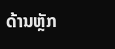ດ້ານຫຼັກ